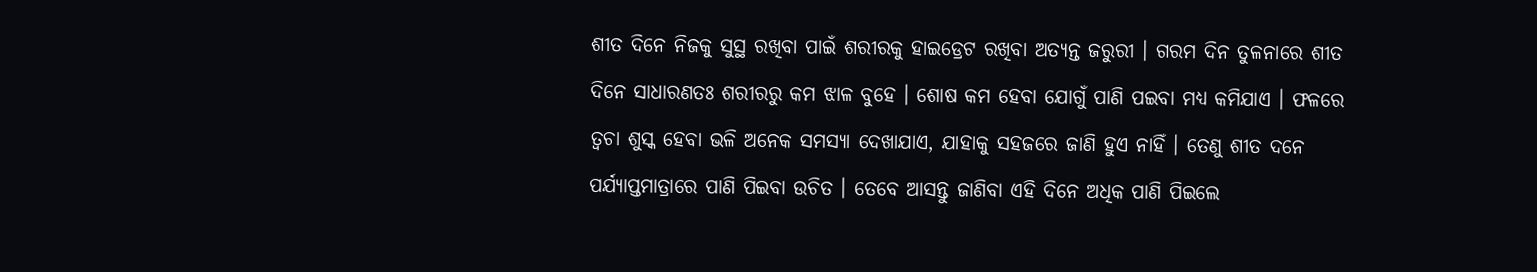ଶୀତ ଦିନେ ନିଜକୁ ସୁସ୍ଥ ରଖିବା ପାଇଁ ଶରୀରକୁ ହାଇଡ୍ରେଟ ରଖିବା ଅତ୍ୟନ୍ତ ଜରୁରୀ । ଗରମ ଦିନ ତୁଳନାରେ ଶୀତ ଦିନେ ସାଧାରଣତଃ ଶରୀରରୁ କମ ଝାଳ ବୁହେ । ଶୋଷ କମ ହେବା ଯୋଗୁଁ ପାଣି ପଇବା ମଧ୍ୟ କମିଯାଏ । ଫଳରେ ତ୍ୱଚା ଶୁସ୍କ ହେବା ଭଳି ଅନେକ ସମସ୍ୟା ଦେଖାଯାଏ, ଯାହାକୁ ସହଜରେ ଜାଣି ହୁଏ ନାହିଁ । ତେଣୁ ଶୀତ ଦନେ ପର୍ଯ୍ୟାପ୍ତମାତ୍ରାରେ ପାଣି ପିଇବା ଉଚିତ । ତେବେ ଆସନ୍ତୁ ଜାଣିବା ଏହି ଦିନେ ଅଧିକ ପାଣି ପିଇଲେ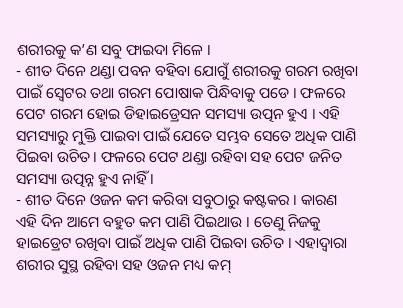ଶରୀରକୁ କ’ଣ ସବୁ ଫାଇଦା ମିଳେ ।
- ଶୀତ ଦିନେ ଥଣ୍ଡା ପବନ ବହିବା ଯୋଗୁଁ ଶରୀରକୁ ଗରମ ରଖିବା ପାଇଁ ସ୍ୱେଟର ତଥା ଗରମ ପୋଷାକ ପିନ୍ଧିବାକୁ ପଡେ । ଫଳରେ ପେଟ ଗରମ ହୋଇ ଡିହାଇଡ୍ରେସନ ସମସ୍ୟା ଉତ୍ପନ ହୁଏ । ଏହି ସମସ୍ୟାରୁ ମୁକ୍ତି ପାଇବା ପାଇଁ ଯେତେ ସମ୍ଭବ ସେତେ ଅଧିକ ପାଣି ପିଇବା ଉଚିତ। ଫଳରେ ପେଟ ଥଣ୍ଡା ରହିବା ସହ ପେଟ ଜନିତ ସମସ୍ୟା ଉତ୍ପନ୍ନ ହୁଏ ନାହିଁ ।
- ଶୀତ ଦିନେ ଓଜନ କମ କରିବା ସବୁଠାରୁ କଷ୍ଟକର । କାରଣ ଏହି ଦିନ ଆମେ ବହୁତ କମ ପାଣି ପିଇଥାଉ । ତେଣୁ ନିଜକୁ ହାଇଡ୍ରେଟ ରଖିବା ପାଇଁ ଅଧିକ ପାଣି ପିଇବା ଉଚିତ । ଏହାଦ୍ୱାରା ଶରୀର ସୁସ୍ଥ ରହିବା ସହ ଓଜନ ମଧ୍ୟ କମ୍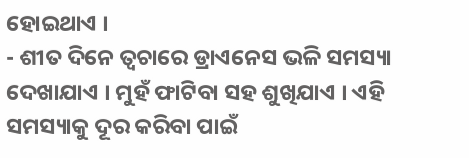ହୋଇଥାଏ ।
- ଶୀତ ଦିନେ ତ୍ୱଚାରେ ଡ୍ରାଏନେସ ଭଳି ସମସ୍ୟା ଦେଖାଯାଏ । ମୁହଁ ଫାଟିବା ସହ ଶୁଖିଯାଏ । ଏହି ସମସ୍ୟାକୁ ଦୂର କରିବା ପାଇଁ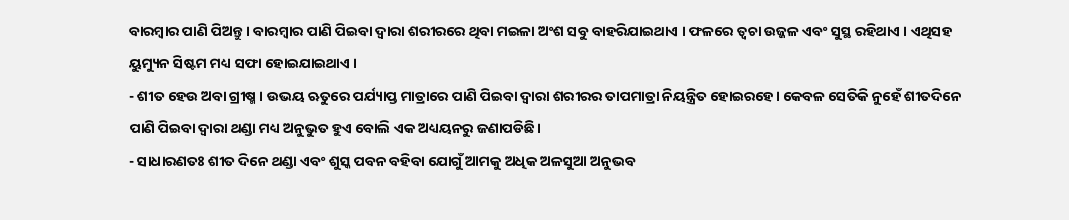ବାରମ୍ବାର ପାଣି ପିଅନ୍ତୁ । ବାରମ୍ବାର ପାଣି ପିଇବା ଦ୍ୱାରା ଶରୀରରେ ଥିବା ମଇଳା ଅଂଶ ସବୁ ବାହରିଯାଇଥାଏ । ଫଳରେ ତ୍ୱଚା ଉଜ୍ଜଳ ଏବଂ ସୁସ୍ଥ ରହିଥାଏ । ଏଥିସହ ୟୁମ୍ୟୁନ ସିଷ୍ଟମ ମଧ୍ୟ ସଫା ହୋଇଯାଇଥାଏ ।
- ଶୀତ ହେଉ ଅବା ଗ୍ରୀଷ୍ମ । ଉଭୟ ଋତୁରେ ପର୍ଯ୍ୟାପ୍ତ ମାତ୍ରାରେ ପାଣି ପିଇବା ଦ୍ୱାରା ଶରୀରର ତାପମାତ୍ରା ନିୟନ୍ତ୍ରିତ ହୋଇରହେ। କେବଳ ସେତିକି ନୁହେଁ ଶୀତଦିନେ ପାଣି ପିଇବା ଦ୍ୱାରା ଥଣ୍ଡା ମଧ୍ୟ ଅନୁଭୁତ ହୁଏ ବୋଲି ଏକ ଅଧ୍ୟୟନରୁ ଜଣାପଡିଛି।
- ସାଧାରଣତଃ ଶୀତ ଦିନେ ଥଣ୍ଡା ଏବଂ ଶୁସ୍କ ପବନ ବହିବା ଯୋଗୁଁ ଆମକୁ ଅଧିକ ଅଳସୁଆ ଅନୁଭବ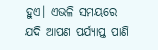ହୁଏ। ଏଭଳି ସମୟରେ ଯଦି ଆପଣ ପର୍ଯ୍ୟାପ୍ତ ପାଣି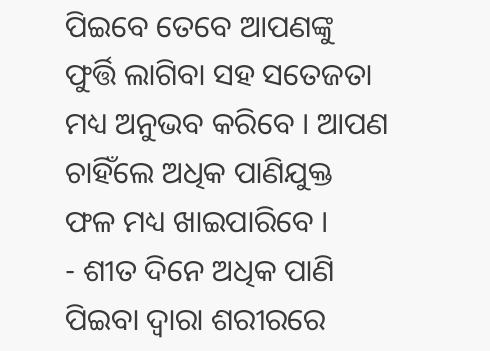ପିଇବେ ତେବେ ଆପଣଙ୍କୁ ଫୁର୍ତ୍ତି ଲାଗିବା ସହ ସତେଜତା ମଧ୍ୟ ଅନୁଭବ କରିବେ । ଆପଣ ଚାହିଁଲେ ଅଧିକ ପାଣିଯୁକ୍ତ ଫଳ ମଧ୍ୟ ଖାଇପାରିବେ ।
- ଶୀତ ଦିନେ ଅଧିକ ପାଣି ପିଇବା ଦ୍ୱାରା ଶରୀରରେ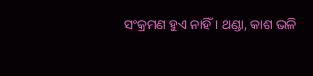ସଂକ୍ରମଣ ହୁଏ ନାହିଁ । ଥଣ୍ଡା, କାଶ ଭଳି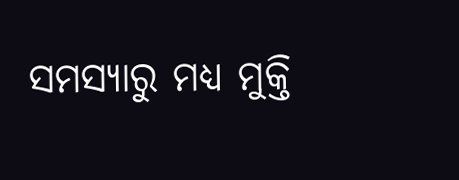ସମସ୍ୟାରୁ ମଧ୍ୟ ମୁକ୍ତି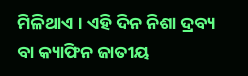ମିଳିଥାଏ । ଏହି ଦିନ ନିଶା ଦ୍ରବ୍ୟ ବା କ୍ୟାଫିନ ଜାତୀୟ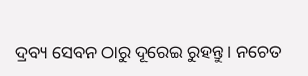ଦ୍ରବ୍ୟ ସେବନ ଠାରୁ ଦୂରେଇ ରୁହନ୍ତୁ । ନଚେତ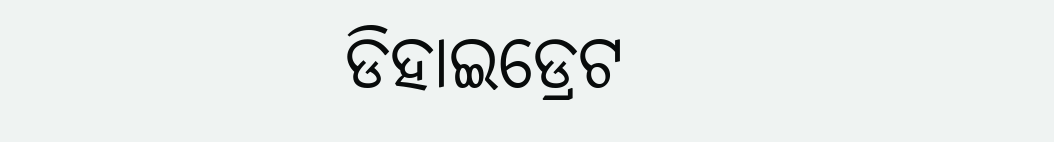ଡିହାଇଡ୍ରେଟ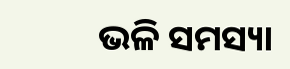ଭଳି ସମସ୍ୟା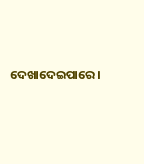ଦେଖାଦେଇପାରେ।